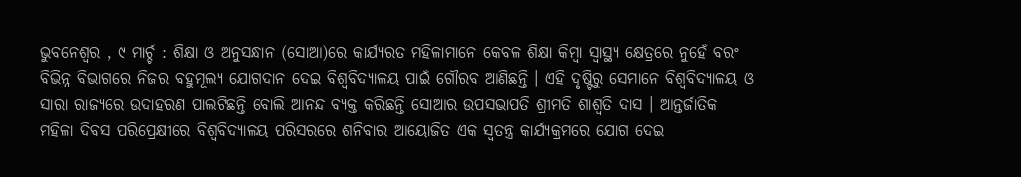ଭୁବନେଶ୍ୱର , ୯ ମାର୍ଚ୍ଚ : ଶିକ୍ଷା ଓ ଅନୁସନ୍ଧାନ (ସୋଆ)ରେ କାର୍ଯ୍ୟରତ ମହିଳାମାନେ କେବଳ ଶିକ୍ଷା କିମ୍ବା ସ୍ୱାସ୍ଥ୍ୟ କ୍ଷେତ୍ରରେ ନୁହେଁ ବରଂ ବିଭିନ୍ନ ବିଭାଗରେ ନିଜର ବହୁମୂଲ୍ୟ ଯୋଗଦାନ ଦେଇ ବିଶ୍ୱବିଦ୍ୟାଳୟ ପାଇଁ ଗୌରବ ଆଣିଛନ୍ତି । ଏହି ଦୃଷ୍ଟିରୁ ସେମାନେ ବିଶ୍ୱବିଦ୍ୟାଳୟ ଓ ସାରା ରାଜ୍ୟରେ ଉଦାହରଣ ପାଲଟିଛନ୍ତି ବୋଲି ଆନନ୍ଦ ବ୍ୟକ୍ତ କରିଛନ୍ତି ସୋଆର ଉପସଭାପତି ଶ୍ରୀମତି ଶାଶ୍ୱତି ଦାସ । ଆନ୍ତର୍ଜାତିକ ମହିଳା ଦିବସ ପରିପ୍ରେକ୍ଷୀରେ ବିଶ୍ୱବିଦ୍ୟାଳୟ ପରିସରରେ ଶନିବାର ଆୟୋଜିତ ଏକ ସ୍ୱତନ୍ତ୍ର କାର୍ଯ୍ୟକ୍ରମରେ ଯୋଗ ଦେଇ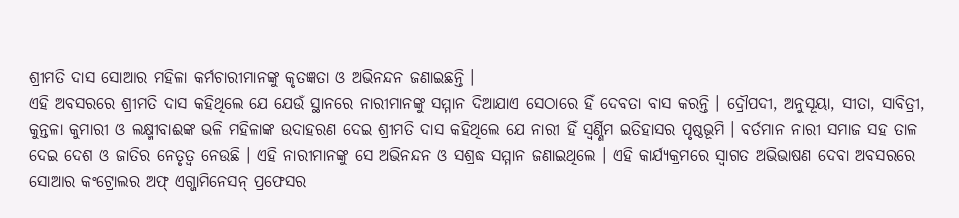ଶ୍ରୀମତି ଦାସ ସୋଆର ମହିଳା କର୍ମଚାରୀମାନଙ୍କୁ କୃତଜ୍ଞତା ଓ ଅଭିନନ୍ଦନ ଜଣାଇଛନ୍ତି ।
ଏହି ଅବସରରେ ଶ୍ରୀମତି ଦାସ କହିଥିଲେ ଯେ ଯେଉଁ ସ୍ଥାନରେ ନାରୀମାନଙ୍କୁ ସମ୍ମାନ ଦିଆଯାଏ ସେଠାରେ ହିଁ ଦେବତା ବାସ କରନ୍ତି । ଦ୍ରୌପଦୀ, ଅନୁସୂୟା, ସୀତା, ସାବିତ୍ରୀ, କୁନ୍ତଳା କୁମାରୀ ଓ ଲକ୍ଷ୍ମୀବାଈଙ୍କ ଭଳି ମହିଳାଙ୍କ ଉଦାହରଣ ଦେଇ ଶ୍ରୀମତି ଦାସ କହିଥିଲେ ଯେ ନାରୀ ହିଁ ସ୍ୱର୍ଣ୍ଣିମ ଇତିହାସର ପୃଷ୍ଠଭୂମି । ବର୍ତମାନ ନାରୀ ସମାଜ ସହ ତାଳ ଦେଇ ଦେଶ ଓ ଜାତିର ନେତୃତ୍ୱ ନେଉଛି । ଏହି ନାରୀମାନଙ୍କୁ ସେ ଅଭିନନ୍ଦନ ଓ ସଶ୍ରଦ୍ଧ ସମ୍ମାନ ଜଣାଇଥିଲେ । ଏହି କାର୍ଯ୍ୟକ୍ରମରେ ସ୍ୱାଗତ ଅଭିଭାଷଣ ଦେବା ଅବସରରେ ସୋଆର କଂଟ୍ରୋଲର ଅଫ୍ ଏଗ୍ଜାମିନେସନ୍ ପ୍ରଫେସର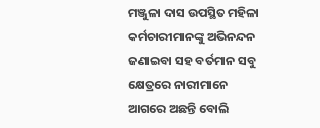ମଞ୍ଜୁଳା ଦାସ ଉପସ୍ଥିତ ମହିଳା କର୍ମଚାରୀମାନଙ୍କୁ ଅଭିନନ୍ଦନ ଜଣାଇବା ସହ ବର୍ତମାନ ସବୁ କ୍ଷେତ୍ରରେ ନାରୀମାନେ ଆଗରେ ଅଛନ୍ତି ବୋଲି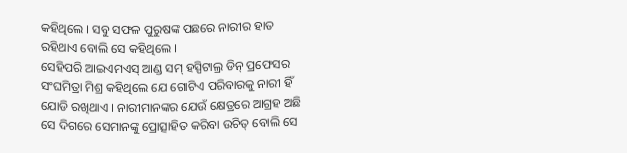କହିଥିଲେ । ସବୁ ସଫଳ ପୁରୁଷଙ୍କ ପଛରେ ନାରୀର ହାତ ରହିଥାଏ ବୋଲି ସେ କହିଥିଲେ ।
ସେହିପରି ଆଇଏମଏସ୍ ଆଣ୍ଡ ସମ୍ ହସ୍ପିଟାଲ୍ର ଡିନ୍ ପ୍ରଫେସର ସଂଘମିତ୍ରା ମିଶ୍ର କହିଥିଲେ ଯେ ଗୋଟିଏ ପରିବାରକୁ ନାରୀ ହିଁ ଯୋଡି ରଖିଥାଏ । ନାରୀମାନଙ୍କର ଯେଉଁ କ୍ଷେତ୍ରରେ ଆଗ୍ରହ ଅଛି ସେ ଦିଗରେ ସେମାନଙ୍କୁ ପ୍ରୋତ୍ସାହିତ କରିବା ଉଚିତ୍ ବୋଲି ସେ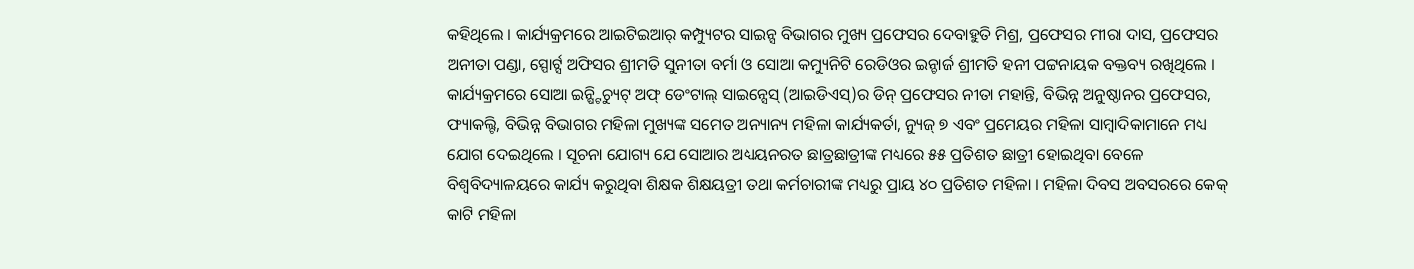କହିଥିଲେ । କାର୍ଯ୍ୟକ୍ରମରେ ଆଇଟିଇଆର୍ କମ୍ପ୍ୟୁଟର ସାଇନ୍ସ ବିଭାଗର ମୁଖ୍ୟ ପ୍ରଫେସର ଦେବାହୁତି ମିଶ୍ର, ପ୍ରଫେସର ମୀରା ଦାସ, ପ୍ରଫେସର ଅନୀତା ପଣ୍ଡା, ସ୍ପୋର୍ଟ୍ସ ଅଫିସର ଶ୍ରୀମତି ସୁନୀତା ବର୍ମା ଓ ସୋଆ କମ୍ୟୁନିଟି ରେଡିଓର ଇନ୍ଚାର୍ଜ ଶ୍ରୀମତି ହନୀ ପଟ୍ଟନାୟକ ବକ୍ତବ୍ୟ ରଖିଥିଲେ । କାର୍ଯ୍ୟକ୍ରମରେ ସୋଆ ଇନ୍ଷ୍ଟିଚ୍ୟୁଟ୍ ଅଫ୍ ଡେଂଟାଲ୍ ସାଇନ୍ସେସ୍ (ଆଇଡିଏସ୍)ର ଡିନ୍ ପ୍ରଫେସର ନୀତା ମହାନ୍ତି, ବିଭିନ୍ନ ଅନୁଷ୍ଠାନର ପ୍ରଫେସର, ଫ୍ୟାକଲ୍ଟି, ବିଭିନ୍ନ ବିଭାଗର ମହିଳା ମୁଖ୍ୟଙ୍କ ସମେତ ଅନ୍ୟାନ୍ୟ ମହିଳା କାର୍ଯ୍ୟକର୍ତା, ନ୍ୟୁଜ୍ ୭ ଏବଂ ପ୍ରମେୟର ମହିଳା ସାମ୍ବାଦିକାମାନେ ମଧ୍ୟ ଯୋଗ ଦେଇଥିଲେ । ସୂଚନା ଯୋଗ୍ୟ ଯେ ସୋଆର ଅଧ୍ୟୟନରତ ଛାତ୍ରଛାତ୍ରୀଙ୍କ ମଧ୍ୟରେ ୫୫ ପ୍ରତିଶତ ଛାତ୍ରୀ ହୋଇଥିବା ବେଳେ ବିଶ୍ୱବିଦ୍ୟାଳୟରେ କାର୍ଯ୍ୟ କରୁଥିବା ଶିକ୍ଷକ ଶିକ୍ଷୟତ୍ରୀ ତଥା କର୍ମଚାରୀଙ୍କ ମଧ୍ୟରୁ ପ୍ରାୟ ୪୦ ପ୍ରତିଶତ ମହିଳା । ମହିଳା ଦିବସ ଅବସରରେ କେକ୍ କାଟି ମହିଳା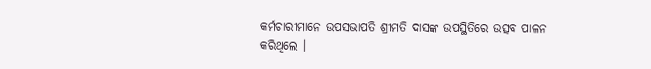କର୍ମଚାରୀମାନେ ଉପସଭାପତି ଶ୍ରୀମତି ଦାସଙ୍କ ଉପସ୍ଥିତିରେ ଉତ୍ସବ ପାଳନ କରିଥିଲେ ।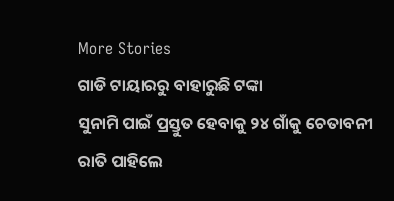More Stories
ଗାଡି ଟାୟାରରୁ ବାହାରୁଛି ଟଙ୍କା
ସୁନାମି ପାଇଁ ପ୍ରସ୍ତୁତ ହେବାକୁ ୨୪ ଗାଁକୁ ଚେତାବନୀ
ରାତି ପାହିଲେ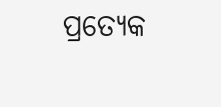ପ୍ରତ୍ୟେକ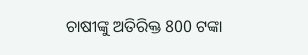ଚାଷୀଙ୍କୁ ଅତିରିକ୍ତ 800 ଟଙ୍କା